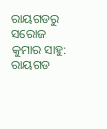ରାୟଗଡରୁ ସରୋଜ କୁମାର ସାହୁ: ରାୟଗଡ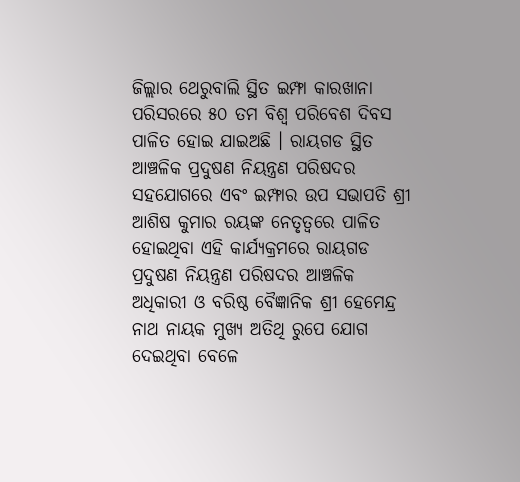ଜିଲ୍ଲାର ଥେରୁବାଲି ସ୍ଥିତ ଇମ୍ଫା କାରଖାନା ପରିସରରେ ୫୦ ତମ ବିଶ୍ବ ପରିବେଶ ଦିବସ ପାଳିତ ହୋଇ ଯାଇଅଛି । ରାୟଗଡ ସ୍ଥିତ ଆଞ୍ଚଳିକ ପ୍ରଦୁଷଣ ନିୟନ୍ତ୍ରଣ ପରିଷଦର ସହଯୋଗରେ ଏବଂ ଇମ୍ଫାର ଉପ ସଭାପତି ଶ୍ରୀ ଆଶିଷ କୁମାର ରୟଙ୍କ ନେତୃତ୍ବରେ ପାଳିତ ହୋଇଥିବା ଏହି କାର୍ଯ୍ୟକ୍ରମରେ ରାୟଗଡ ପ୍ରଦୁଷଣ ନିୟନ୍ତ୍ରଣ ପରିଷଦର ଆଞ୍ଚଳିକ ଅଧିକାରୀ ଓ ବରିଷ୍ଠ ବୈଜ୍ଞାନିକ ଶ୍ରୀ ହେମେନ୍ଦ୍ର ନାଥ ନାୟକ ମୁଖ୍ୟ ଅତିଥି ରୁପେ ଯୋଗ ଦେଇଥିବା ବେଳେ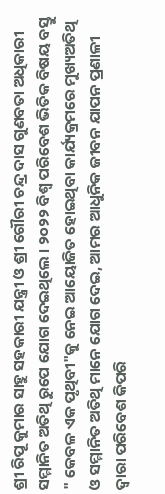ଶ୍ରୀ ରିପୂ କୁମାର ସାହୁ ସହକାରୀ ଯନ୍ତ୍ରୀ ଓ ଶ୍ରୀ ଗୌରୀ ଚନ୍ଦ୍ର ଦାସ ଗୁଣବତା ଅଧିକାରୀ ସମ୍ମାନିତ ଅତିଥି ରୁପେ ଯୋଗ ଦେଇଥିଲେ । ୨୦୨୨ ବିଶ୍ବ ପରିବେଶ ଭିତିକ ବିଷୟ ବସ୍ତୁ " କେବଳ ଏକ ପୃଥିବୀ"କୁ ନେଇ ଆୟୋଜିତ ହୋଇଥିବା କାର୍ଯ୍ୟକ୍ରମରେ ମୁଖ୍ୟଅତିଥି ଓ ସମ୍ମାନିତ ଅତିଥି ମାନେ ଯୋଗ ଦେଇ, ଆମର ଆଧୁନିକ ଜୀବନ ଯାପନ ପ୍ରଣାଳୀ ଦ୍ବାରା ପରିବେଶ କିପରି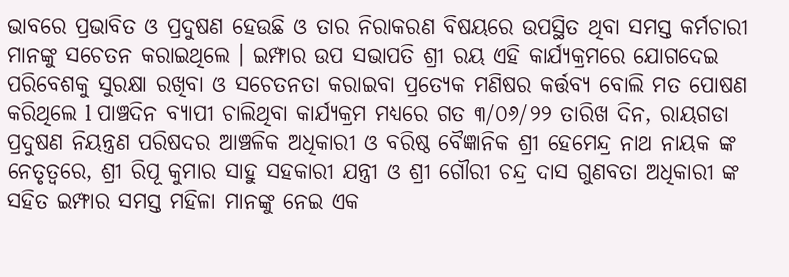ଭାବରେ ପ୍ରଭାବିତ ଓ ପ୍ରଦୁଷଣ ହେଉଛି ଓ ତାର ନିରାକରଣ ବିଷୟରେ ଉପସ୍ଥିତ ଥିବା ସମସ୍ତ କର୍ମଚାରୀ ମାନଙ୍କୁ ସଚେତନ କରାଇଥିଲେ । ଇମ୍ଫାର ଉପ ସଭାପତି ଶ୍ରୀ ରୟ ଏହି କାର୍ଯ୍ଯକ୍ରମରେ ଯୋଗଦେଇ ପରିବେଶକୁ ସୁରକ୍ଷା ରଖିବା ଓ ସଚେତନତା କରାଇବା ପ୍ରତ୍ୟେକ ମଣିଷର କର୍ତ୍ତବ୍ୟ ବୋଲି ମତ ପୋଷଣ କରିଥିଲେ l ପାଞ୍ଚଦିନ ବ୍ୟାପୀ ଚାଲିଥିବା କାର୍ଯ୍ୟକ୍ରମ ମଧ୍ୟରେ ଗତ ୩/୦୬/୨୨ ତାରିଖ ଦିନ, ରାୟଗଡା ପ୍ରଦୁଷଣ ନିୟନ୍ତ୍ରଣ ପରିଷଦର ଆଞ୍ଚଳିକ ଅଧିକାରୀ ଓ ବରିଷ୍ଠ ବୈଜ୍ଞାନିକ ଶ୍ରୀ ହେମେନ୍ଦ୍ର ନାଥ ନାୟକ ଙ୍କ ନେତୃତ୍ୱରେ, ଶ୍ରୀ ରିପୂ କୁମାର ସାହୁ ସହକାରୀ ଯନ୍ତ୍ରୀ ଓ ଶ୍ରୀ ଗୌରୀ ଚନ୍ଦ୍ର ଦାସ ଗୁଣବତା ଅଧିକାରୀ ଙ୍କ ସହିତ ଇମ୍ଫାର ସମସ୍ତ ମହିଳା ମାନଙ୍କୁ ନେଇ ଏକ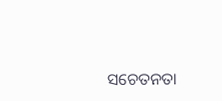ସଚେତନତା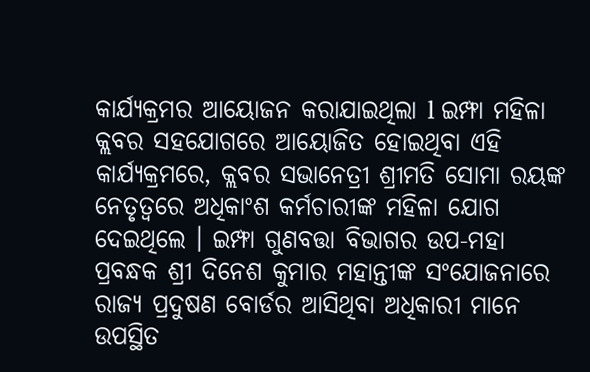କାର୍ଯ୍ୟକ୍ରମର ଆୟୋଜନ କରାଯାଇଥିଲା l ଇମ୍ଫା ମହିଳା କ୍ଲବର ସହଯୋଗରେ ଆୟୋଜିତ ହୋଇଥିବା ଏହି କାର୍ଯ୍ୟକ୍ରମରେ, କ୍ଲବର ସଭାନେତ୍ରୀ ଶ୍ରୀମତି ସୋମା ରୟଙ୍କ ନେତୃତ୍ବରେ ଅଧିକାଂଶ କର୍ମଚାରୀଙ୍କ ମହିଳା ଯୋଗ ଦେଇଥିଲେ । ଇମ୍ଫା ଗୁଣବତ୍ତା ବିଭାଗର ଉପ-ମହା ପ୍ରବନ୍ଧକ ଶ୍ରୀ ଦିନେଶ କୁମାର ମହାନ୍ତୀଙ୍କ ସଂଯୋଜନାରେ ରାଜ୍ଯ ପ୍ରଦୁଷଣ ବୋର୍ଡର ଆସିଥିବା ଅଧିକାରୀ ମାନେ ଉପସ୍ଥିତ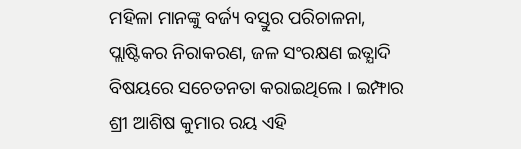ମହିଳା ମାନଙ୍କୁ ବର୍ଜ୍ୟ ବସ୍ତୁର ପରିଚାଳନା, ପ୍ଲାଷ୍ଟିକର ନିରାକରଣ, ଜଳ ସଂରକ୍ଷଣ ଇତ୍ଯାଦି ବିଷୟରେ ସଚେତନତା କରାଇଥିଲେ । ଇମ୍ଫାର ଶ୍ରୀ ଆଶିଷ କୁମାର ରୟ ଏହି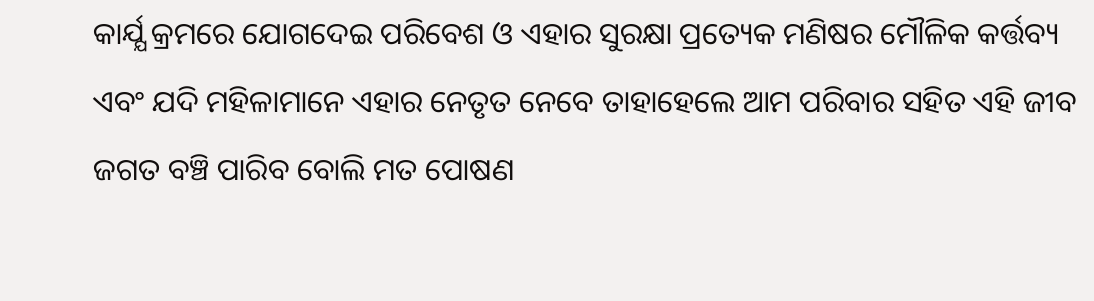କାର୍ଯ୍ଯ କ୍ରମରେ ଯୋଗଦେଇ ପରିବେଶ ଓ ଏହାର ସୁରକ୍ଷା ପ୍ରତ୍ୟେକ ମଣିଷର ମୌଳିକ କର୍ତ୍ତବ୍ୟ ଏବଂ ଯଦି ମହିଳାମାନେ ଏହାର ନେତୃତ ନେବେ ତାହାହେଲେ ଆମ ପରିବାର ସହିତ ଏହି ଜୀବ ଜଗତ ବଞ୍ଚି ପାରିବ ବୋଲି ମତ ପୋଷଣ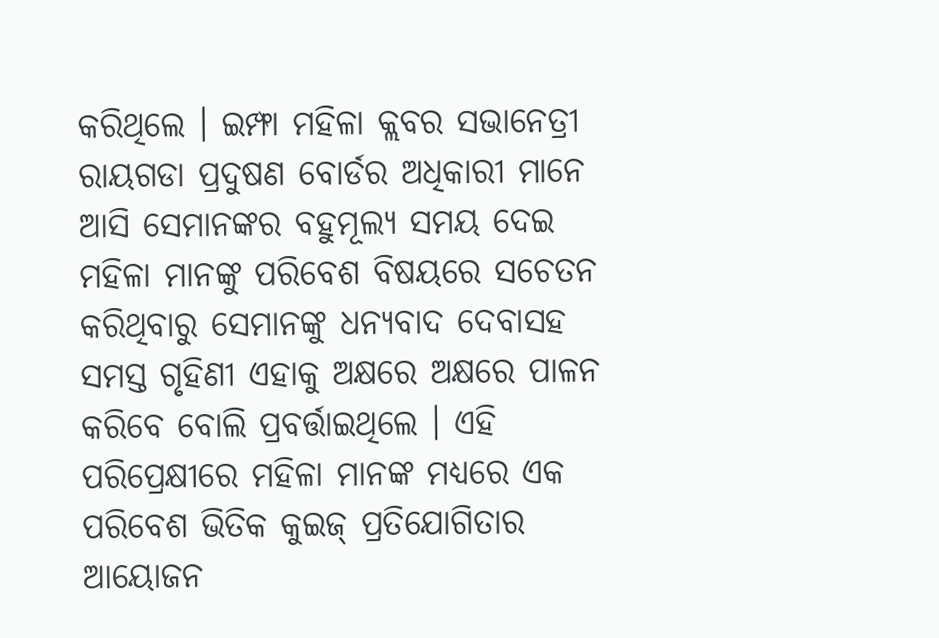କରିଥିଲେ । ଇମ୍ଫା ମହିଳା କ୍ଲବର ସଭାନେତ୍ରୀ ରାୟଗଡା ପ୍ରଦୁଷଣ ବୋର୍ଡର ଅଧିକାରୀ ମାନେ ଆସି ସେମାନଙ୍କର ବହୁମୂଲ୍ୟ ସମୟ ଦେଇ ମହିଳା ମାନଙ୍କୁ ପରିବେଶ ବିଷୟରେ ସଚେତନ କରିଥିବାରୁ ସେମାନଙ୍କୁ ଧନ୍ୟବାଦ ଦେବାସହ ସମସ୍ତ ଗୃହିଣୀ ଏହାକୁ ଅକ୍ଷରେ ଅକ୍ଷରେ ପାଳନ କରିବେ ବୋଲି ପ୍ରବର୍ତ୍ତାଇଥିଲେ । ଏହି ପରିପ୍ରେକ୍ଷୀରେ ମହିଳା ମାନଙ୍କ ମଧ୍ଯରେ ଏକ ପରିବେଶ ଭିତିକ କୁଇଜ୍ ପ୍ରତିଯୋଗିତାର ଆୟୋଜନ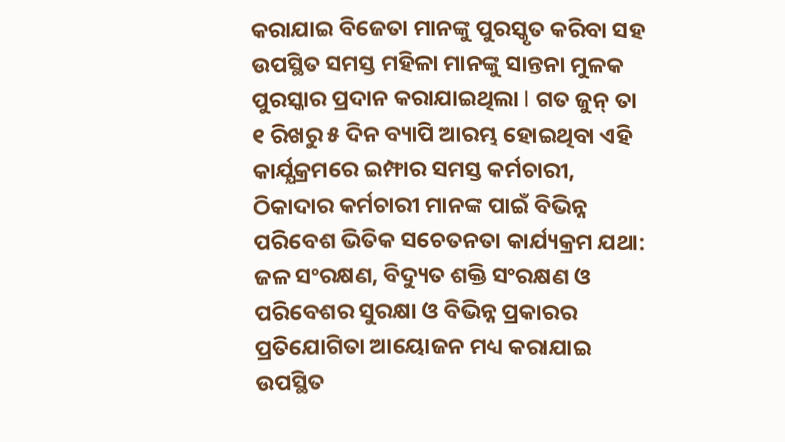କରାଯାଇ ବିଜେତା ମାନଙ୍କୁ ପୁରସ୍କୃତ କରିବା ସହ ଉପସ୍ଥିତ ସମସ୍ତ ମହିଳା ମାନଙ୍କୁ ସାନ୍ତନା ମୁଳକ ପୁରସ୍କାର ପ୍ରଦାନ କରାଯାଇଥିଲା l ଗତ ଜୁନ୍ ତା ୧ ରିଖରୁ ୫ ଦିନ ବ୍ୟାପି ଆରମ୍ଭ ହୋଇଥିବା ଏହି କାର୍ଯ୍ଯକ୍ରମରେ ଇମ୍ଫାର ସମସ୍ତ କର୍ମଚାରୀ, ଠିକାଦାର କର୍ମଚାରୀ ମାନଙ୍କ ପାଇଁ ବିଭିନ୍ନ ପରିବେଶ ଭିତିକ ସଚେତନତା କାର୍ଯ୍ୟକ୍ରମ ଯଥା: ଜଳ ସଂରକ୍ଷଣ, ବିଦ୍ୟୁତ ଶକ୍ତି ସଂରକ୍ଷଣ ଓ ପରିବେଶର ସୁରକ୍ଷା ଓ ବିଭିନ୍ନ ପ୍ରକାରର ପ୍ରତିଯୋଗିତା ଆୟୋଜନ ମଧ୍ୟ କରାଯାଇ ଉପସ୍ଥିତ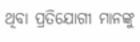ଥିବା ପ୍ରତିଯୋଗୀ ମାନଙ୍କୁ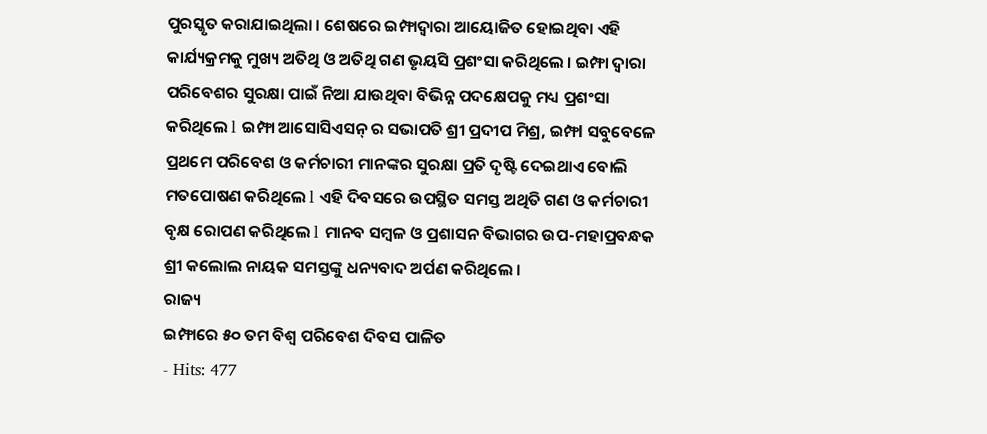ପୁରସ୍କୃତ କରାଯାଇଥିଲା । ଶେଷରେ ଇମ୍ଫାଦ୍ବାରା ଆୟୋଜିତ ହୋଇଥିବା ଏହି କାର୍ଯ୍ୟକ୍ରମକୁ ମୁଖ୍ୟ ଅତିଥି ଓ ଅତିଥି ଗଣ ଭୃୟସି ପ୍ରଶଂସା କରିଥିଲେ । ଇମ୍ଫା ଦ୍ଵାରା ପରିବେଶର ସୁରକ୍ଷା ପାଇଁ ନିଆ ଯାଉଥିବା ବିଭିନ୍ନ ପଦକ୍ଷେପକୁ ମଧ୍ୟ ପ୍ରଶଂସା କରିଥିଲେ l ଇମ୍ଫା ଆସୋସିଏସନ୍ ର ସଭାପତି ଶ୍ରୀ ପ୍ରଦୀପ ମିଶ୍ର, ଇମ୍ଫl ସବୁବେଳେ ପ୍ରଥମେ ପରିବେଶ ଓ କର୍ମଚାରୀ ମାନଙ୍କର ସୁରକ୍ଷା ପ୍ରତି ଦୃଷ୍ଟି ଦେଇଥାଏ ବୋଲି ମତପୋଷଣ କରିଥିଲେ l ଏହି ଦିବସରେ ଉପସ୍ଥିତ ସମସ୍ତ ଅଥିତି ଗଣ ଓ କର୍ମଚାରୀ ବୃକ୍ଷ ରୋପଣ କରିଥିଲେ l ମାନବ ସମ୍ବଳ ଓ ପ୍ରଶାସନ ବିଭାଗର ଉପ-ମହାପ୍ରବନ୍ଧକ ଶ୍ରୀ କଲୋଲ ନାୟକ ସମସ୍ତଙ୍କୁ ଧନ୍ୟବାଦ ଅର୍ପଣ କରିଥିଲେ ।
ରାଜ୍ୟ
ଇମ୍ଫାରେ ୫୦ ତମ ବିଶ୍ବ ପରିବେଶ ଦିବସ ପାଳିତ
- Hits: 477